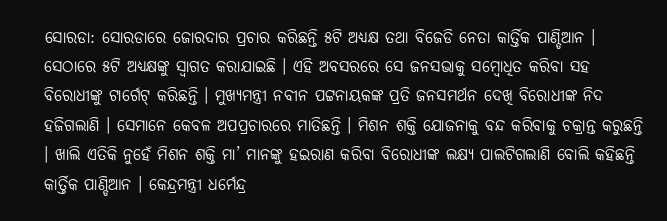ସୋରଡା: ସୋରଡାରେ ଜୋରଦାର ପ୍ରଚାର କରିଛନ୍ତି ୫ଟି ଅଧ୍ୟକ୍ଷ ତଥା ବିଜେଡି ନେତା କାର୍ତ୍ତିକ ପାଣ୍ଡିଆନ । ସେଠାରେ ୫ଟି ଅଧ୍ୟକ୍ଷଙ୍କୁ ସ୍ୱାଗତ କରାଯାଇଛି । ଏହି ଅବସରରେ ସେ ଜନସଭାକୁ ସମ୍ବୋଧିତ କରିବା ସହ ବିରୋଧୀଙ୍କୁ ଟାର୍ଗେଟ୍ କରିଛନ୍ତି । ମୁଖ୍ୟମନ୍ତ୍ରୀ ନବୀନ ପଟ୍ଟନାୟକଙ୍କ ପ୍ରତି ଜନସମର୍ଥନ ଦେଖି ବିରୋଧୀଙ୍କ ନିଦ ହଜିଗଲାଣି । ସେମାନେ କେବଳ ଅପପ୍ରଚାରରେ ମାତିଛନ୍ତି । ମିଶନ ଶକ୍ତି ଯୋଜନାକୁ ବନ୍ଦ କରିବାକୁ ଚକ୍ରାନ୍ତ କରୁଛନ୍ତି । ଖାଲି ଏତିକି ନୁହେଁ ମିଶନ ଶକ୍ତି ମା’ ମାନଙ୍କୁ ହଇରାଣ କରିବା ବିରୋଧୀଙ୍କ ଲକ୍ଷ୍ୟ ପାଲଟିଗଲାଣି ବୋଲି କହିଛନ୍ତି କାର୍ତ୍ତିକ ପାଣ୍ଡିଆନ । କେନ୍ଦ୍ରମନ୍ତ୍ରୀ ଧର୍ମେନ୍ଦ୍ର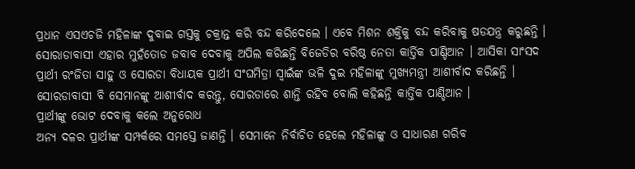ପ୍ରଧାନ ଏସଏଚଜି ମହିଳାଙ୍କ ଦୁବାଇ ଗସ୍ତକୁ ଚକ୍ରାନ୍ତ କରି ବନ୍ଦ କରିଦେଲେ । ଏବେ ମିଶନ ଶକ୍ତିକୁ ବନ୍ଦ କରିବାକୁ ଷଡଯନ୍ତ୍ର କରୁଛନ୍ତି । ସୋରାଡାବାସୀ ଏହାର ମୁହଁତୋଡ ଜବାବ ଦେବାକୁ ଅପିଲ କରିଛନ୍ତି ବିଜେଡିର ବରିଷ୍ଠ ନେତା କାର୍ତ୍ତିକ ପାଣ୍ଡିଆନ । ଆସିକା ସାଂସଦ ପ୍ରାର୍ଥୀ ରଂଜିତା ସାହୁ ଓ ସୋରଡା ବିଧାୟକ ପ୍ରାର୍ଥୀ ସଂଘମିତ୍ରା ସ୍ୱାଇଁଙ୍କ ଭଳି ଦୁଇ ମହିଳାଙ୍କୁ ମୁଖ୍ୟମନ୍ତ୍ରୀ ଆଶୀର୍ବାଦ କରିଛନ୍ତି । ସୋରଡାବାସୀ ବି ସେମାନଙ୍କୁ ଆଶୀର୍ବାଦ କରନ୍ତୁ, ସୋରଡାରେ ଶାନ୍ତି ରହିବ ବୋଲି କହିଛନ୍ତି କାର୍ତ୍ତିକ ପାଣ୍ଡିଆନ ।
ପ୍ରାର୍ଥୀଙ୍କୁ ଭୋଟ ଦେବାକୁ କଲେ ଅନୁରୋଧ
ଅନ୍ୟ ଦଳର ପ୍ରାର୍ଥୀଙ୍କ ସମ୍ପର୍କରେ ସମସ୍ତେ ଜାଣନ୍ତି । ସେମାନେ ନିର୍ବାଚିତ ହେଲେ ମହିଳାଙ୍କୁ ଓ ସାଧାରଣ ଗରିବ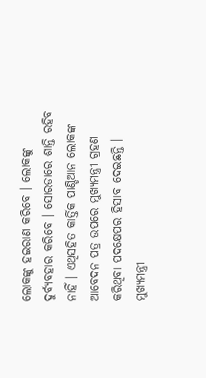ଲୋକଙ୍କୁ ହଇରାଣ କରିବେ । ଲୋକଙ୍କୁ ଦୁର୍ବ୍ୟବହାର କରିବେ । ସୋରଡାରେ ଶାନ୍ତି ରହିବ ନାହିଁ । ଏଥିସହିତ କାର୍ତ୍ତିକ ପାଣ୍ଡିଆନ ଲୋକଙ୍କ ଆବେଦନ ପତ୍ର ଉପରେ ମୁଖ୍ୟମନ୍ତ୍ରୀ ଗ୍ରହଣ କରିଥିବା ପଦକ୍ଷେପର ହିସାବ ଦେଇଛନ୍ତି । ମୁଖ୍ୟମନ୍ତ୍ରୀ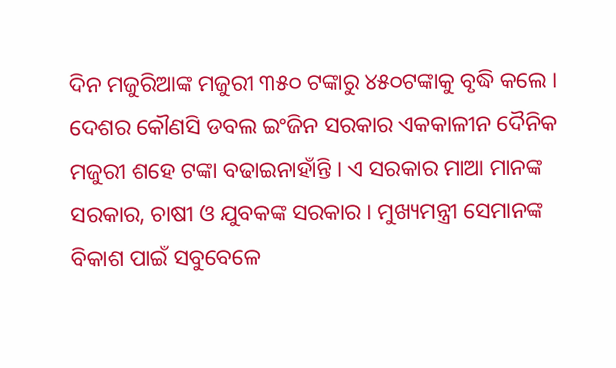ଦିନ ମଜୁରିଆଙ୍କ ମଜୁରୀ ୩୫୦ ଟଙ୍କାରୁ ୪୫୦ଟଙ୍କାକୁ ବୃଦ୍ଧି କଲେ । ଦେଶର କୌଣସି ଡବଲ ଇଂଜିନ ସରକାର ଏକକାଳୀନ ଦୈନିକ ମଜୁରୀ ଶହେ ଟଙ୍କା ବଢାଇନାହାଁନ୍ତି । ଏ ସରକାର ମାଆ ମାନଙ୍କ ସରକାର, ଚାଷୀ ଓ ଯୁବକଙ୍କ ସରକାର । ମୁଖ୍ୟମନ୍ତ୍ରୀ ସେମାନଙ୍କ ବିକାଶ ପାଇଁ ସବୁବେଳେ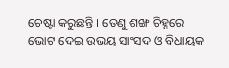ଚେଷ୍ଟା କରୁଛନ୍ତି । ତେଣୁ ଶଙ୍ଖ ଚିହ୍ନରେ ଭୋଟ ଦେଇ ଉଭୟ ସାଂସଦ ଓ ବିଧାୟକ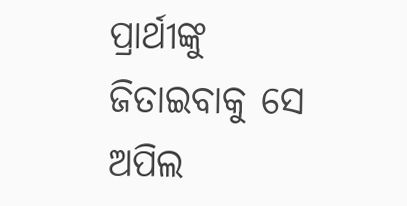ପ୍ରାର୍ଥୀଙ୍କୁ ଜିତାଇବାକୁ ସେ ଅପିଲ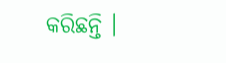କରିଛନ୍ତି ।